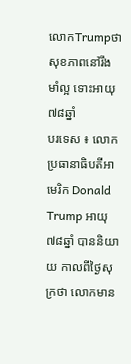លោកTrumpថា សុខភាពនៅរឹងមាំល្អ ទោះអាយុ៧៨ឆ្នាំ
បរទេស ៖ លោកប្រធានាធិបតីអាមេរិក Donald Trump អាយុ៧៨ឆ្នាំ បាននិយាយ កាលពីថ្ងៃសុក្រថា លោកមាន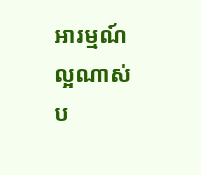អារម្មណ៍ល្អណាស់ ប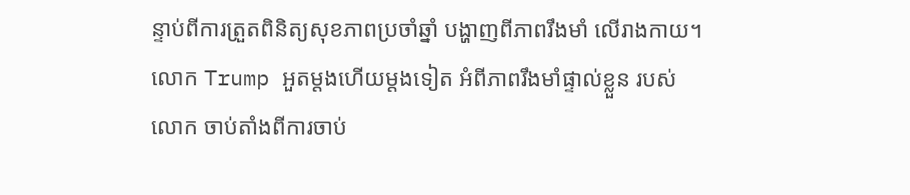ន្ទាប់ពីការត្រួតពិនិត្យសុខភាពប្រចាំឆ្នាំ បង្ហាញពីភាពរឹងមាំ លើរាងកាយ។
លោក Trump អួតម្តងហើយម្តងទៀត អំពីភាពរឹងមាំផ្ទាល់ខ្លួន របស់លោក ចាប់តាំងពីការចាប់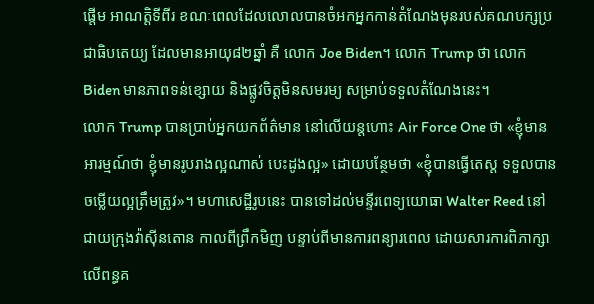ផ្តើម អាណត្តិទីពីរ ខណៈពេលដែលលោលបានចំអកអ្នកកាន់តំណែងមុនរបស់គណបក្សប្រជាធិបតេយ្យ ដែលមានអាយុ៨២ឆ្នាំ គឺ លោក Joe Biden។ លោក Trump ថា លោក Biden មានភាពទន់ខ្សោយ និងផ្លូវចិត្តមិនសមរម្យ សម្រាប់ទទួលតំណែងនេះ។
លោក Trump បានប្រាប់អ្នកយកព័ត៌មាន នៅលើយន្តហោះ Air Force One ថា «ខ្ញុំមានអារម្មណ៍ថា ខ្ញុំមានរូបរាងល្អណាស់ បេះដូងល្អ» ដោយបន្ថែមថា «ខ្ញុំបានធ្វើតេស្ត ទទួលបានចម្លើយល្អត្រឹមត្រូវ»។ មហាសេដ្ឋីរូបនេះ បានទៅដល់មន្ទីរពេទ្យយោធា Walter Reed នៅជាយក្រុងវ៉ាស៊ីនតោន កាលពីព្រឹកមិញ បន្ទាប់ពីមានការពន្យារពេល ដោយសារការពិភាក្សា លើពន្ធគ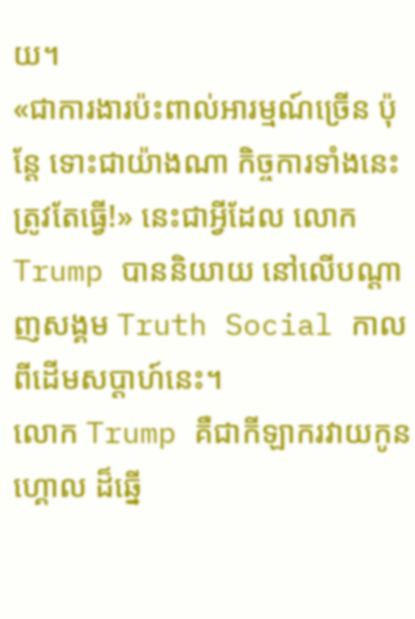យ។
«ជាការងារប៉ះពាល់អារម្មណ៍ច្រើន ប៉ុន្តែ ទោះជាយ៉ាងណា កិច្ចការទាំងនេះ ត្រូវតែធ្វើ!» នេះជាអ្វីដែល លោក Trump បាននិយាយ នៅលើបណ្តាញសង្គម Truth Social កាលពីដើមសប្តាហ៍នេះ។
លោក Trump គឺជាកីឡាករវាយកូនហ្គោល ដ៏ឆ្នើ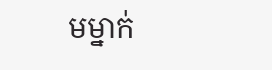មម្នាក់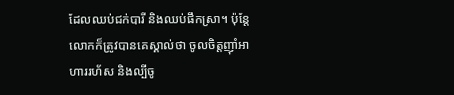ដែលឈប់ជក់បារី និងឈប់ផឹកស្រា។ ប៉ុន្តែលោកក៏ត្រូវបានគេស្គាល់ថា ចូលចិត្តញ៉ាំអាហាររហ័ស និងល្បីចូ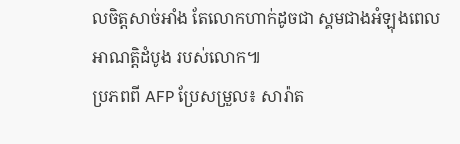លចិត្តសាច់អាំង តែលោកហាក់ដូចជា ស្គមជាងអំឡុងពេលអាណត្តិដំបូង របស់លោក៕
ប្រភពពី AFP ប្រែសម្រួល៖ សារ៉ាត